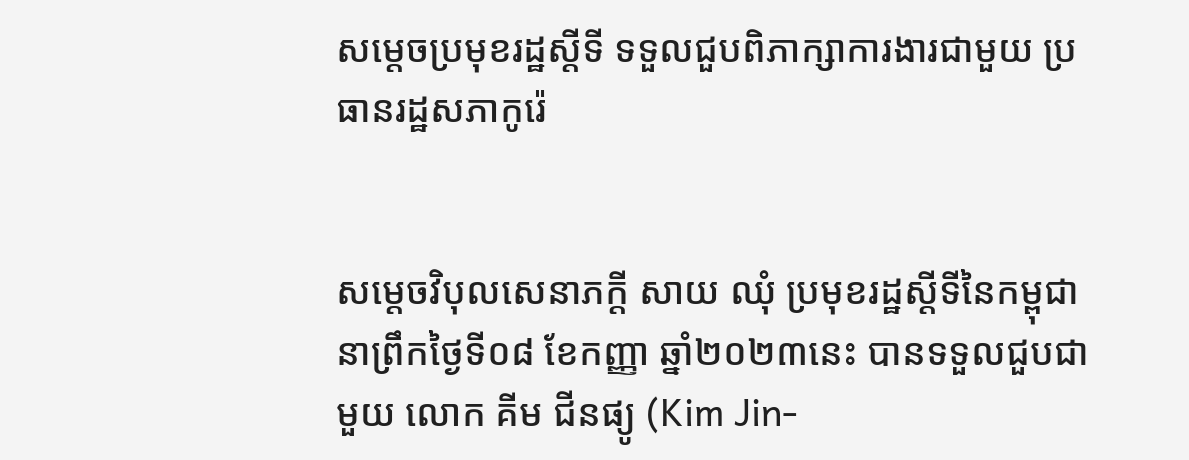សម្តេចប្រមុខរដ្ឋស្តីទី ទទួលជួបពិភាក្សាការងារជាមួយ ប្រធានរដ្ឋសភាកូរ៉េ


សម្តេចវិបុលសេនាភក្តី សាយ ឈុំ ប្រមុខរដ្ឋស្តីទីនៃកម្ពុជា នាព្រឹកថ្ងៃទី០៨ ខែកញ្ញា ឆ្នាំ២០២៣នេះ បានទទួលជួបជាមួយ លោក គីម ជីនផ្យូ (Kim Jin-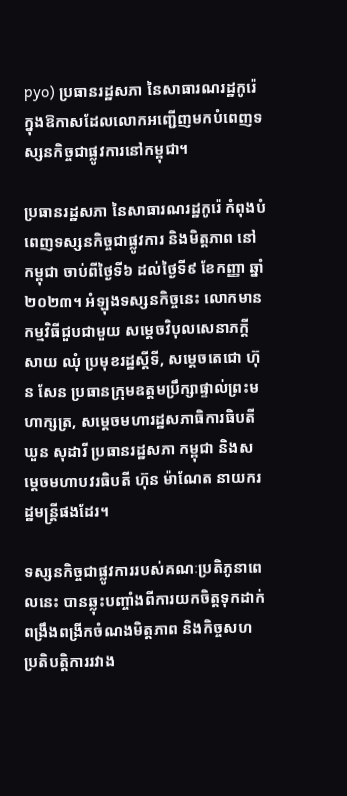pyo) ប្រធានរដ្ឋសភា នៃសាធារណរដ្ឋកូរ៉េ ក្នុងឱកាសដែលលោកអញ្ជើញមកបំពេញទស្សនកិច្ចជាផ្លូវការនៅកម្ពុជា។

ប្រធានរដ្ឋសភា នៃសាធារណរដ្ឋកូរ៉េ កំពុងបំពេញទស្សនកិច្ចជាផ្លូវការ និងមិត្តភាព នៅកម្ពុជា ចាប់ពីថ្ងៃទី៦ ដល់ថ្ងៃទី៩ ខែកញ្ញា ឆ្នាំ២០២៣។ អំឡុងទស្សនកិច្ចនេះ លោកមានកម្មវិធីជួបជាមួយ សម្តេចវិបុលសេនាភក្តី សាយ ឈុំ ប្រមុខរដ្ឋស្តីទី, សម្តេចតេជោ ហ៊ុន សែន ប្រធានក្រុមឧត្ដមប្រឹក្សាផ្ទាល់ព្រះមហាក្សត្រ, សម្តេចមហារដ្ឋសភាធិការធិបតី ឃួន សុដារី ប្រធានរដ្ឋសភា កម្ពុជា និងសម្តេចមហាបវរធិបតី ហ៊ុន ម៉ាណែត នាយករដ្ឋមន្ត្រីផងដែរ។

ទស្សនកិច្ចជាផ្លូវការរបស់គណៈប្រតិភូនាពេលនេះ បានឆ្លុះបញ្ចាំងពីការយកចិត្តទុកដាក់ពង្រឹងពង្រីកចំណងមិត្តភាព និងកិច្ចសហប្រតិបត្តិការរវាង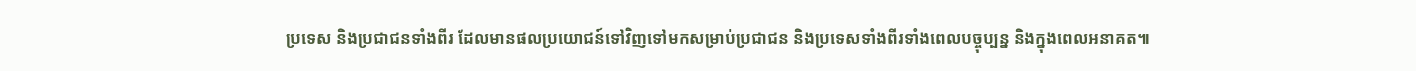ប្រទេស និងប្រជាជនទាំងពីរ ដែលមានផលប្រយោជន៍ទៅវិញទៅមកសម្រាប់ប្រជាជន និងប្រទេសទាំងពីរទាំងពេលបច្ចុប្បន្ន និងក្នុងពេលអនាគត៕